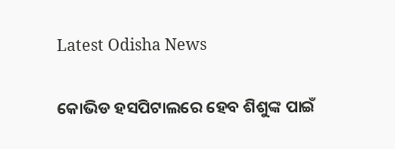Latest Odisha News

କୋଭିଡ ହସପିଟାଲରେ ହେବ ଶିଶୁଙ୍କ ପାଇଁ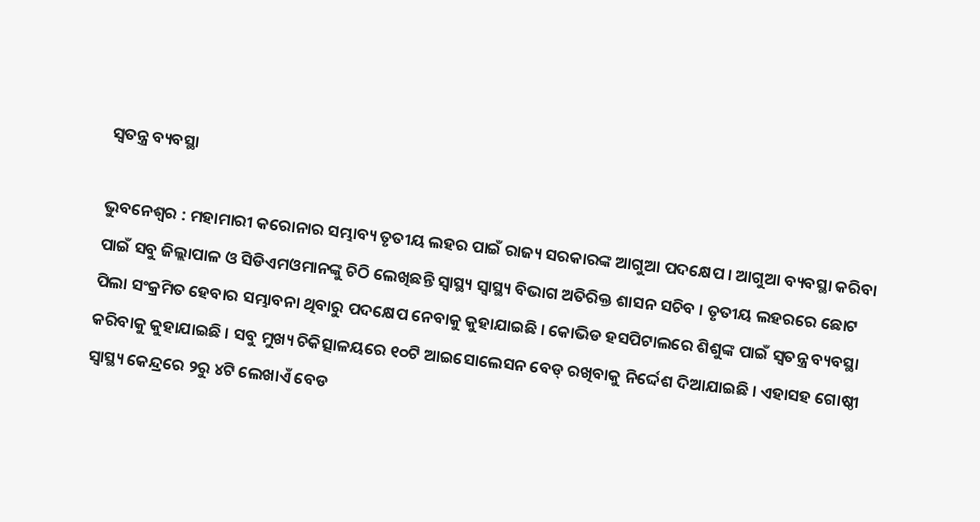ସ୍ବତନ୍ତ୍ର ବ୍ୟବସ୍ଥା

ଭୁବନେଶ୍ବର : ମହାମାରୀ କରୋନାର ସମ୍ଭାବ୍ୟ ତୃତୀୟ ଲହର ପାଇଁ ରାଜ୍ୟ ସରକାରଙ୍କ ଆଗୁଆ ପଦକ୍ଷେପ । ଆଗୁଆ ବ୍ୟବସ୍ଥା କରିବା ପାଇଁ ସବୁ ଜିଲ୍ଲାପାଳ ଓ ସିଡିଏମଓମାନଙ୍କୁ ଚିଠି ଲେଖିଛନ୍ତି ସ୍ବାସ୍ଥ୍ୟ ସ୍ବାସ୍ଥ୍ୟ ବିଭାଗ ଅତିରିକ୍ତ ଶାସନ ସଚିବ । ତୃତୀୟ ଲହରରେ ଛୋଟ ପିଲା ସଂକ୍ରମିତ ହେବାର ସମ୍ଭାବନା ଥିବାରୁ ପଦକ୍ଷେପ ନେବାକୁ କୁହାଯାଇଛି । କୋଭିଡ ହସପିଟାଲରେ ଶିଶୁଙ୍କ ପାଇଁ ସ୍ବତନ୍ତ୍ର ବ୍ୟବସ୍ଥା କରିବାକୁ କୁହାଯାଇଛି । ସବୁ ମୁଖ୍ୟ ଚିକିତ୍ସାଳୟରେ ୧୦ଟି ଆଇସୋଲେସନ ବେଡ୍ ରଖିବାକୁ ନିର୍ଦ୍ଦେଶ ଦିଆଯାଇଛି । ଏହାସହ ଗୋଷ୍ଠୀ ସ୍ବାସ୍ଥ୍ୟ କେନ୍ଦ୍ରରେ ୨ରୁ ୪ଟି ଲେଖାଏଁ ବେଡ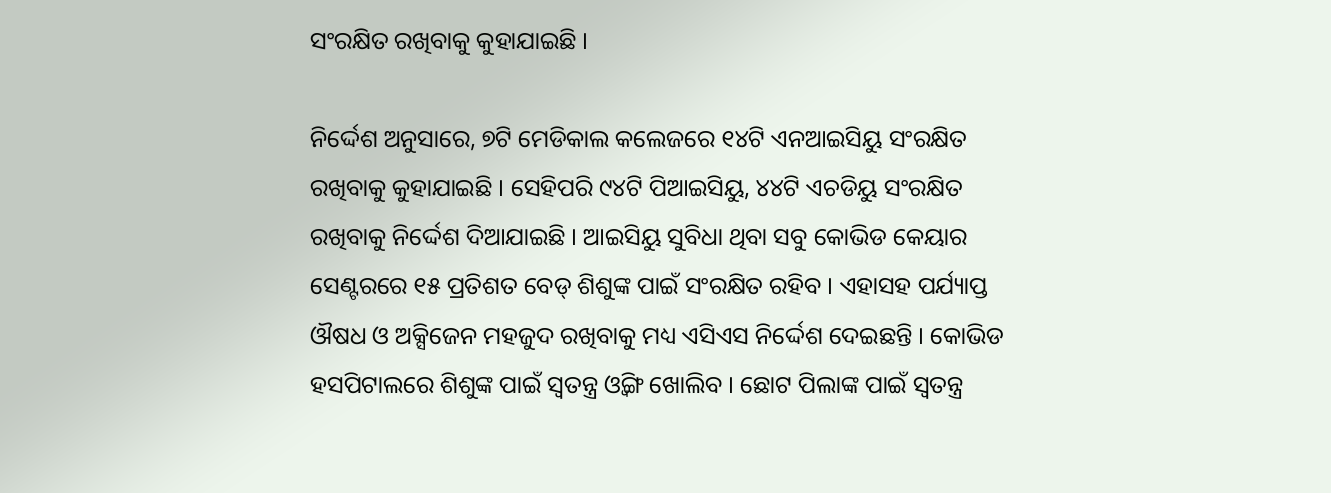ସଂରକ୍ଷିତ ରଖିବାକୁ କୁହାଯାଇଛି ।

ନିର୍ଦ୍ଦେଶ ଅନୁସାରେ, ୭ଟି ମେଡିକାଲ କଲେଜରେ ୧୪ଟି ଏନଆଇସିୟୁ ସଂରକ୍ଷିତ ରଖିବାକୁ କୁହାଯାଇଛି । ସେହିପରି ୯୪ଟି ପିଆଇସିୟୁ, ୪୪ଟି ଏଚଡିୟୁ ସଂରକ୍ଷିତ ରଖିବାକୁ ନିର୍ଦ୍ଦେଶ ଦିଆଯାଇଛି । ଆଇସିୟୁ ସୁବିଧା ଥିବା ସବୁ କୋଭିଡ କେୟାର ସେଣ୍ଟରରେ ୧୫ ପ୍ରତିଶତ ବେଡ୍ ଶିଶୁଙ୍କ ପାଇଁ ସଂରକ୍ଷିତ ରହିବ । ଏହାସହ ପର୍ଯ୍ୟାପ୍ତ ଔଷଧ ଓ ଅକ୍ସିଜେନ ମହଜୁଦ ରଖିବାକୁ ମଧ୍ୟ ଏସିଏସ ନିର୍ଦ୍ଦେଶ ଦେଇଛନ୍ତି । କୋଭିଡ ହସପିଟାଲରେ ଶିଶୁଙ୍କ ପାଇଁ ସ୍ବତନ୍ତ୍ର ଓ୍ବିଙ୍ଗ ଖୋଲିବ । ଛୋଟ ପିଲାଙ୍କ ପାଇଁ ସ୍ବତନ୍ତ୍ର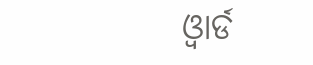ଓ୍ବାର୍ଡ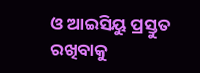ଓ ଆଇସିୟୁ ପ୍ରସ୍ତୁତ ରଖିବାକୁ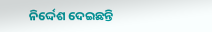ନିର୍ଦ୍ଦେଶ ଦେଇଛନ୍ତି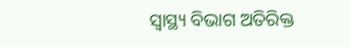ସ୍ବାସ୍ଥ୍ୟ ବିଭାଗ ଅତିରିକ୍ତ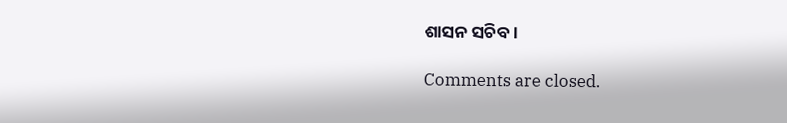ଶାସନ ସଚିବ ।

Comments are closed.